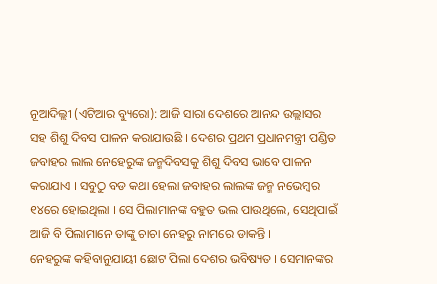ନୂଆଦିଲ୍ଲୀ (ଏଟିଆର ବ୍ୟୁରୋ): ଆଜି ସାରା ଦେଶରେ ଆନନ୍ଦ ଉଲ୍ଲାସର ସହ ଶିଶୁ ଦିବସ ପାଳନ କରାଯାଉଛି । ଦେଶର ପ୍ରଥମ ପ୍ରଧାନମନ୍ତ୍ରୀ ପଣ୍ଡିତ ଜବାହର ଲାଲ ନେହେରୁଙ୍କ ଜନ୍ମଦିବସକୁ ଶିଶୁ ଦିବସ ଭାବେ ପାଳନ କରାଯାଏ । ସବୁଠୁ ବଡ କଥା ହେଲା ଜବାହର ଲାଲଙ୍କ ଜନ୍ମ ନଭେମ୍ବର ୧୪ରେ ହୋଇଥିଲା । ସେ ପିଲାମାନଙ୍କ ବହୁତ ଭଲ ପାଉଥିଲେ, ସେଥିପାଇଁ ଆଜି ବି ପିଲାମାନେ ତାଙ୍କୁ ଚାଚା ନେହରୁ ନାମରେ ଡାକନ୍ତି ।
ନେହରୁଙ୍କ କହିବାନୁଯାୟୀ ଛୋଟ ପିଲା ଦେଶର ଭବିଷ୍ୟତ । ସେମାନଙ୍କର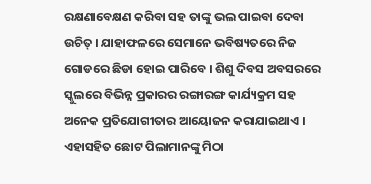ରକ୍ଷଣାବେକ୍ଷଣ କରିବା ସହ ତାଙ୍କୁ ଭଲ ପାଇବା ଦେବା ଉଚିତ୍ । ଯାହାଫଳରେ ସେମାନେ ଭବିଷ୍ୟତରେ ନିଜ ଗୋଡରେ ଛିଡା ହୋଇ ପାରିବେ । ଶିଶୁ ଦିବସ ଅବସରରେ ସ୍କୁଲରେ ବିଭିନ୍ନ ପ୍ରକାରର ରଙ୍ଗାରଙ୍ଗ କାର୍ଯ୍ୟକ୍ରମ ସହ ଅନେକ ପ୍ରତିଯୋଗୀତାର ଆୟୋଜନ କରାଯାଇଥାଏ । ଏହାସହିତ ଛୋଟ ପିଲାମାନଙ୍କୁ ମିଠା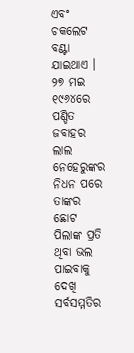ଏବଂ ଚକଲେଟ ବଣ୍ଟା ଯାଇଥାଏ ।
୨୭ ମଇ ୧୯୬୪ରେ ପଣ୍ଡିତ ଜବାହର ଲାଲ ନେହେରୁଙ୍କର ନିଧନ ପରେ ତାଙ୍କର ଛୋଟ ପିଲାଙ୍କ ପ୍ରତି ଥିବା ଭଲ ପାଇବାକୁ ଦେଖି ସର୍ବସମ୍ମତିର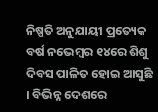ନିଷ୍ପତି ଅନୁଯାୟୀ ପ୍ରତ୍ୟେକ ବର୍ଷ ନଭେମ୍ବର ୧୪ରେ ଶିଶୁ ଦିବସ ପାଳିତ ହୋଇ ଆସୁଛି । ବିଭିନ୍ନ ଦେଶରେ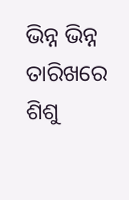ଭିନ୍ନ ଭିନ୍ନ ତାରିଖରେ ଶିଶୁ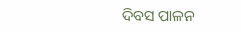ଦିବସ ପାଳନ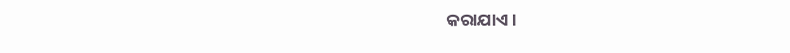କରାଯାଏ ।